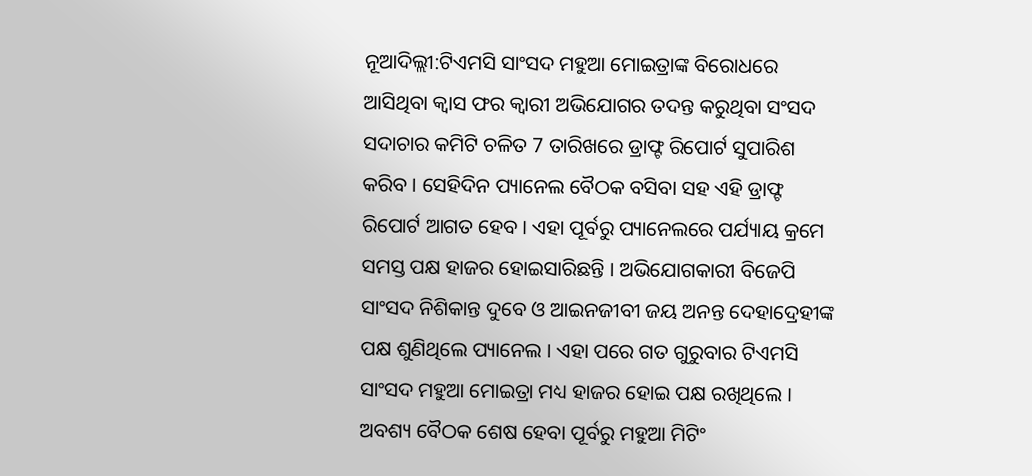ନୂଆଦିଲ୍ଲୀ:ଟିଏମସି ସାଂସଦ ମହୁଆ ମୋଇତ୍ରାଙ୍କ ବିରୋଧରେ ଆସିଥିବା କ୍ବାସ ଫର କ୍ବାରୀ ଅଭିଯୋଗର ତଦନ୍ତ କରୁଥିବା ସଂସଦ ସଦାଚାର କମିଟି ଚଳିତ 7 ତାରିଖରେ ଡ୍ରାଫ୍ଟ ରିପୋର୍ଟ ସୁପାରିଶ କରିବ । ସେହିଦିନ ପ୍ୟାନେଲ ବୈଠକ ବସିବା ସହ ଏହି ଡ୍ରାଫ୍ଟ ରିପୋର୍ଟ ଆଗତ ହେବ । ଏହା ପୂର୍ବରୁ ପ୍ୟାନେଲରେ ପର୍ଯ୍ୟାୟ କ୍ରମେ ସମସ୍ତ ପକ୍ଷ ହାଜର ହୋଇସାରିଛନ୍ତି । ଅଭିଯୋଗକାରୀ ବିଜେପି ସାଂସଦ ନିଶିକାନ୍ତ ଦୁବେ ଓ ଆଇନଜୀବୀ ଜୟ ଅନନ୍ତ ଦେହାଦ୍ରେହୀଙ୍କ ପକ୍ଷ ଶୁଣିଥିଲେ ପ୍ୟାନେଲ । ଏହା ପରେ ଗତ ଗୁରୁବାର ଟିଏମସି ସାଂସଦ ମହୁଆ ମୋଇତ୍ରା ମଧ୍ୟ ହାଜର ହୋଇ ପକ୍ଷ ରଖିଥିଲେ । ଅବଶ୍ୟ ବୈଠକ ଶେଷ ହେବା ପୂର୍ବରୁ ମହୁଆ ମିଟିଂ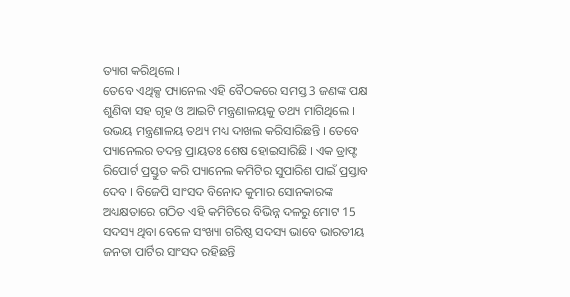ତ୍ୟାଗ କରିଥିଲେ ।
ତେବେ ଏଥିକ୍ସ ପ୍ୟାନେଲ ଏହି ବୈଠକରେ ସମସ୍ତ 3 ଜଣଙ୍କ ପକ୍ଷ ଶୁଣିବା ସହ ଗୃହ ଓ ଆଇଟି ମନ୍ତ୍ରଣାଳୟକୁ ତଥ୍ୟ ମାଗିଥିଲେ । ଉଭୟ ମନ୍ତ୍ରଣାଳୟ ତଥ୍ୟ ମଧ୍ୟ ଦାଖଲ କରିସାରିଛନ୍ତି । ତେବେ ପ୍ୟାନେଲର ତଦନ୍ତ ପ୍ରାୟତଃ ଶେଷ ହୋଇସାରିଛି । ଏକ ଡ୍ରାଫ୍ଟ ରିପୋର୍ଟ ପ୍ରସ୍ତୁତ କରି ପ୍ୟାନେଲ କମିଟିର ସୁପାରିଶ ପାଇଁ ପ୍ରସ୍ତାବ ଦେବ । ବିଜେପି ସାଂସଦ ବିନୋଦ କୁମାର ସୋନକାରଙ୍କ ଅଧ୍ୟକ୍ଷତାରେ ଗଠିତ ଏହି କମିଟିରେ ବିଭିନ୍ନ ଦଳରୁ ମୋଟ 15 ସଦସ୍ୟ ଥିବା ବେଳେ ସଂଖ୍ୟା ଗରିଷ୍ଠ ସଦସ୍ୟ ଭାବେ ଭାରତୀୟ ଜନତା ପାର୍ଟିର ସାଂସଦ ରହିଛନ୍ତି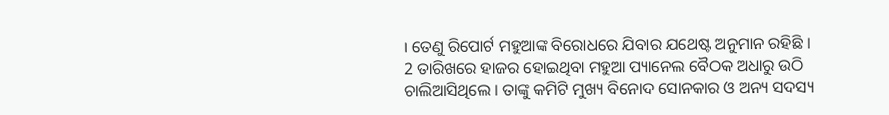। ତେଣୁ ରିପୋର୍ଟ ମହୁଆଙ୍କ ବିରୋଧରେ ଯିବାର ଯଥେଷ୍ଟ ଅନୁମାନ ରହିଛି ।
2 ତାରିଖରେ ହାଜର ହୋଇଥିବା ମହୁଆ ପ୍ୟାନେଲ ବୈଠକ ଅଧାରୁ ଉଠି ଚାଲିଆସିଥିଲେ । ତାଙ୍କୁ କମିଟି ମୁଖ୍ୟ ବିନୋଦ ସୋନକାର ଓ ଅନ୍ୟ ସଦସ୍ୟ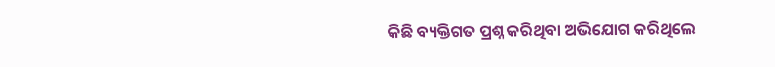କିଛି ବ୍ୟକ୍ତିଗତ ପ୍ରଶ୍ନ କରିଥିବା ଅଭିଯୋଗ କରିଥିଲେ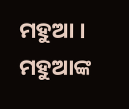ମହୁଆ । ମହୁଆଙ୍କ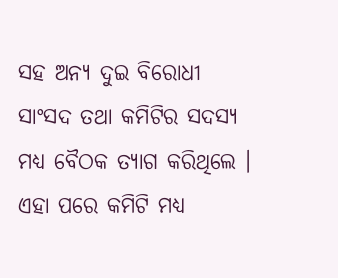ସହ ଅନ୍ୟ ଦୁଇ ବିରୋଧୀ ସାଂସଦ ତଥା କମିଟିର ସଦସ୍ୟ ମଧ୍ୟ ବୈଠକ ତ୍ୟାଗ କରିଥିଲେ । ଏହା ପରେ କମିଟି ମଧ୍ୟ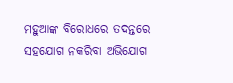ମହୁଆଙ୍କ ବିରୋଧରେ ତଦନ୍ତରେ ସହଯୋଗ ନକରିବା ଅଭିଯୋଗ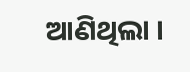ଆଣିଥିଲା ।